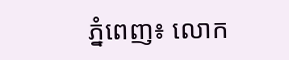ភ្នំពេញ៖ លោក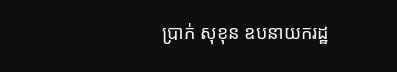ប្រាក់ សុខុន ឧបនាយករដ្ឋ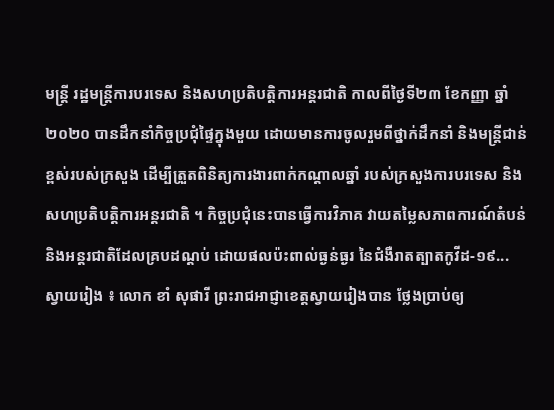មន្រ្តី រដ្ឋមន្រ្តីការបរទេស និងសហប្រតិបត្តិការអន្តរជាតិ កាលពីថ្ងៃទី២៣ ខែកញ្ញា ឆ្នាំ២០២០ បានដឹកនាំកិច្ចប្រជុំផ្ទៃក្នុងមួយ ដោយមានការចូលរួមពីថ្នាក់ដឹកនាំ និងមន្រ្តីជាន់ខ្ពស់របស់ក្រសួង ដើម្បីត្រួតពិនិត្យការងារពាក់កណ្តាលឆ្នាំ របស់ក្រសួងការបរទេស និងសហប្រតិបត្តិការអន្តរជាតិ ។ កិច្ចប្រជុំនេះបានធ្វើការវិភាគ វាយតម្លៃសភាពការណ៍តំបន់ និងអន្តរជាតិដែលគ្របដណ្តប់ ដោយផលប៉ះពាល់ធ្ងន់ធ្ងរ នៃជំងឺរាតត្បាតកូវីដ-១៩...
ស្វាយរៀង ៖ លោក ខាំ សុផារី ព្រះរាជអាជ្ញាខេត្តស្វាយរៀងបាន ថ្លែងប្រាប់ឲ្យ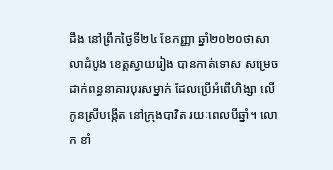ដឹង នៅព្រឹកថ្ងៃទី២៤ ខែកញ្ញា ឆ្នាំ២០២០ថាសាលាដំបូង ខេត្ដស្វាយរៀង បានកាត់ទោស សម្រេចដាក់ពន្ធនាគារបុរសម្នាក់ ដែលប្រើអំពើហិង្សា លើកូនស្រីបង្កើត នៅក្រុងបាវិត រយៈពេលបីឆ្នាំ។ លោក ខាំ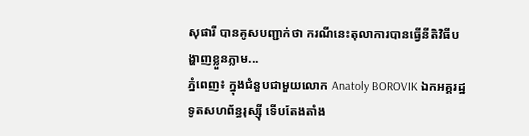សុផារី បានគូសបញ្ជាក់ថា ករណីនេះតុលាការបានធ្វើនីតិវិធីបង្ហាញខ្លួនភ្លាម...
ភ្នំពេញ៖ ក្នុងជំនួបជាមួយលោក Anatoly BOROVIK ឯកអគ្គរដ្ឋទូតសហព័ន្ធរុស្ស៊ី ទើបតែងតាំង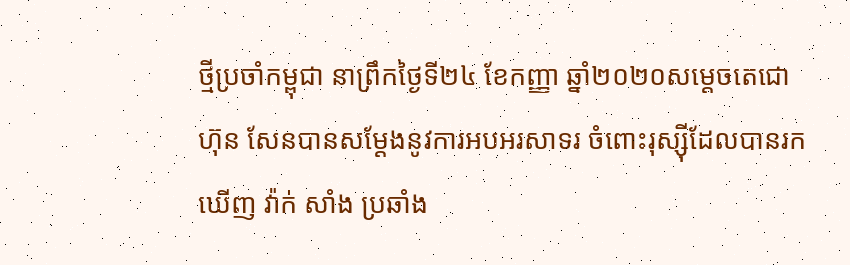ថ្មីប្រចាំកម្ពុជា នាព្រឹកថ្ងៃទី២៤ ខែកញ្ញា ឆ្នាំ២០២០សម្ដេចតេជោ ហ៊ុន សែនបានសម្តែងនូវការអបអរសាទរ ចំពោះរុស្ស៊ីដែលបានរកឃើញ វ៉ាក់ សាំង ប្រឆាំង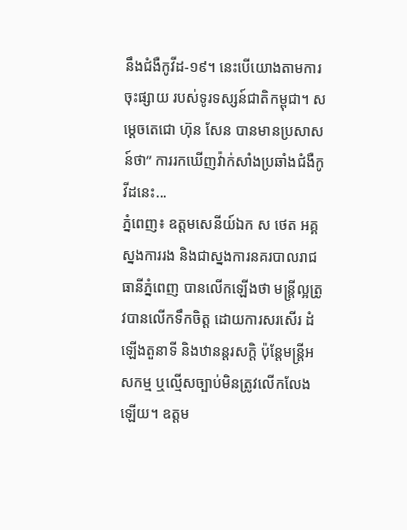នឹងជំងឺកូវីដ-១៩។ នេះបើយោងតាមការចុះផ្សាយ របស់ទូរទស្សន៍ជាតិកម្ពុជា។ សម្ដេចតេជោ ហ៊ុន សែន បានមានប្រសាសន៍ថា” ការរកឃើញវ៉ាក់សាំងប្រឆាំងជំងឺកូវីដនេះ...
ភ្នំពេញ៖ ឧត្តមសេនីយ៍ឯក ស ថេត អគ្គស្នងការរង និងជាស្នងការនគរបាលរាជធានីភ្នំពេញ បានលើកឡើងថា មន្ត្រីល្អត្រូវបានលើកទឹកចិត្ត ដោយការសរសើរ ដំឡើងតួនាទី និងឋានន្តរសក្តិ ប៉ុន្តែមន្ត្រីអសកម្ម ឬល្មើសច្បាប់មិនត្រូវលើកលែងឡើយ។ ឧត្តម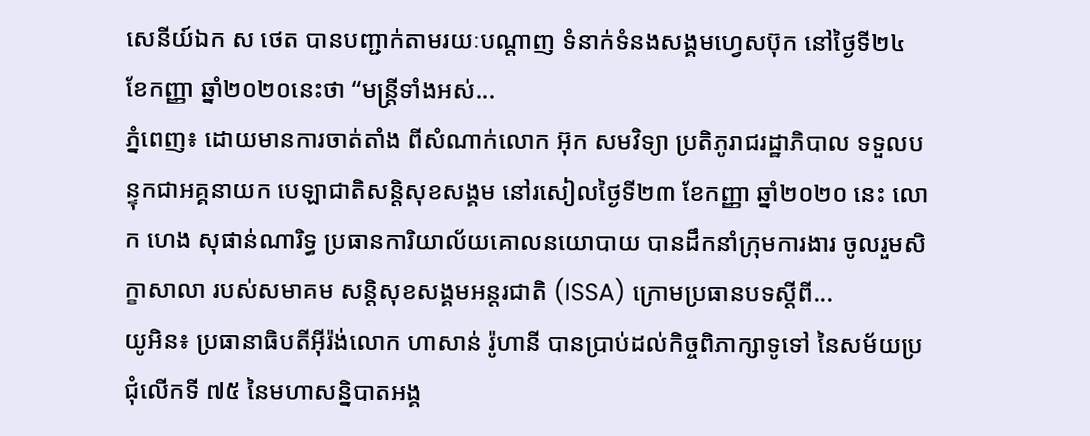សេនីយ៍ឯក ស ថេត បានបញ្ជាក់តាមរយៈបណ្ដាញ ទំនាក់ទំនងសង្គមហ្វេសប៊ុក នៅថ្ងៃទី២៤ ខែកញ្ញា ឆ្នាំ២០២០នេះថា “មន្ត្រីទាំងអស់...
ភ្នំពេញ៖ ដោយមានការចាត់តាំង ពីសំណាក់លោក អ៊ុក សមវិទ្យា ប្រតិភូរាជរដ្ឋាភិបាល ទទួលបន្ទុកជាអគ្គនាយក បេឡាជាតិសន្តិសុខសង្គម នៅរសៀលថ្ងៃទី២៣ ខែកញ្ញា ឆ្នាំ២០២០ នេះ លោក ហេង សុផាន់ណារិទ្ធ ប្រធានការិយាល័យគោលនយោបាយ បានដឹកនាំក្រុមការងារ ចូលរួមសិក្ខាសាលា របស់សមាគម សន្តិសុខសង្គមអន្តរជាតិ (ISSA) ក្រោមប្រធានបទស្តីពី...
យូអិន៖ ប្រធានាធិបតីអ៊ីរ៉ង់លោក ហាសាន់ រ៉ូហានី បានប្រាប់ដល់កិច្ចពិភាក្សាទូទៅ នៃសម័យប្រជុំលើកទី ៧៥ នៃមហាសន្និបាតអង្គ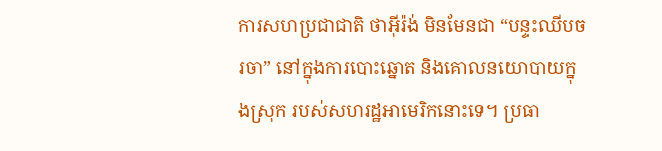ការសហប្រជាជាតិ ថាអ៊ីរ៉ង់ មិនមែនជា “បន្ទះឈីបចរចា” នៅក្នុងការបោះឆ្នោត និងគោលនយោបាយក្នុងស្រុក របស់សហរដ្ឋអាមេរិកនោះទេ។ ប្រធា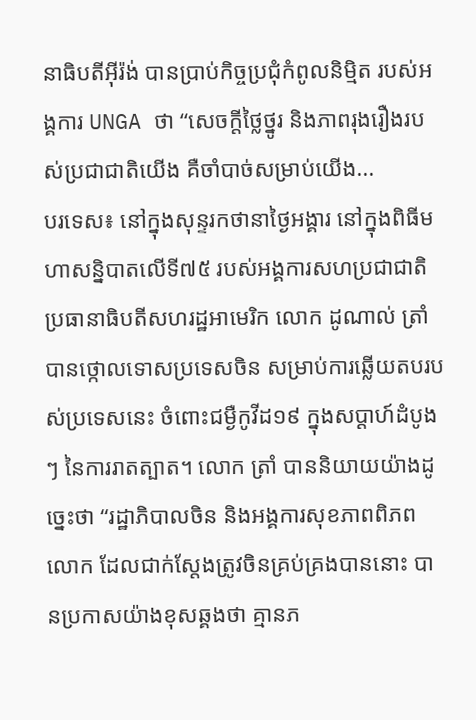នាធិបតីអ៊ីរ៉ង់ បានប្រាប់កិច្ចប្រជុំកំពូលនិម្មិត របស់អង្គការ UNGA ថា “សេចក្តីថ្លៃថ្នូរ និងភាពរុងរឿងរបស់ប្រជាជាតិយើង គឺចាំបាច់សម្រាប់យើង...
បរទេស៖ នៅក្នុងសុន្ទរកថានាថ្ងៃអង្គារ នៅក្នុងពិធីមហាសន្និបាតលើទី៧៥ របស់អង្គការសហប្រជាជាតិ ប្រធានាធិបតីសហរដ្ឋអាមេរិក លោក ដូណាល់ ត្រាំ បានថ្កោលទោសប្រទេសចិន សម្រាប់ការឆ្លើយតបរបស់ប្រទេសនេះ ចំពោះជម្ងឺកូវីដ១៩ ក្នុងសប្ដាហ៍ដំបូងៗ នៃការរាតត្បាត។ លោក ត្រាំ បាននិយាយយ៉ាងដូច្នេះថា “រដ្ឋាភិបាលចិន និងអង្គការសុខភាពពិភពលោក ដែលជាក់ស្តែងត្រូវចិនគ្រប់គ្រងបាននោះ បានប្រកាសយ៉ាងខុសឆ្គងថា គ្មានភ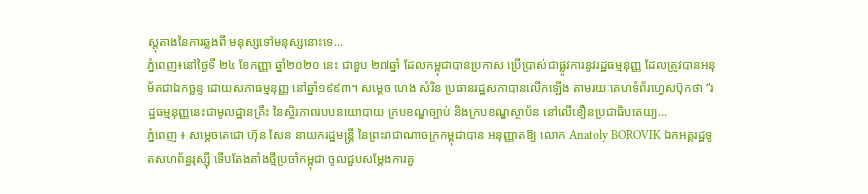ស្តុតាងនៃការឆ្លងពី មនុស្សទៅមនុស្សនោះទេ...
ភ្នំពេញ៖នៅថ្ងៃទី ២៤ ខែកញ្ញា ឆ្នាំ២០២០ នេះ ជាខួប ២៧ឆ្នាំ ដែលកម្ពុជាបានប្រកាស ប្រើប្រាស់ជាផ្លូវការនូវរដ្ឋធម្មនុញ្ញ ដែលត្រូវបានអនុម័តជាឯកច្ឆន្ទ ដោយសភាធម្មនុញ្ញ នៅឆ្នាំ១៩៩៣។ សម្ដេច ហេង សំរិន ប្រធានរដ្ឋសភាបានលើកឡើង តាមរយៈគេហទំព័រហ្វេសប៊ុកថា “រដ្ឋធម្មនុញ្ញនេះជាមូលដ្ឋានគ្រឹះ នៃស្ថិរភាពរបបនយោបាយ ក្របខណ្ឌច្បាប់ និងក្របខណ្ឌស្ថាប័ន នៅលើខឿនប្រជាធិបតេយ្យ...
ភ្នំពេញ ៖ សម្តេចតេជោ ហ៊ុន សែន នាយករដ្ឋមន្រ្តី នៃព្រះរាជាណាចក្រកម្ពុជាបាន អនុញ្ញាតឱ្យ លោក Anatoly BOROVIK ឯកអគ្គរដ្ឋទូតសហព័ន្ធរុស្ស៊ី ទើបតែងតាំងថ្មីប្រចាំកម្ពុជា ចូលជួបសម្តែងការគួ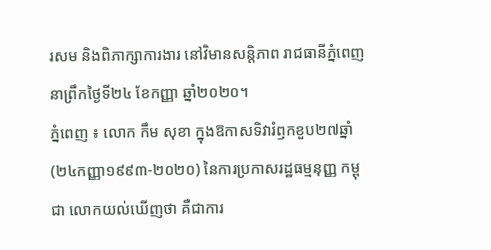រសម និងពិភាក្សាការងារ នៅវិមានសន្តិភាព រាជធានីភ្នំពេញ នាព្រឹកថ្ងៃទី២៤ ខែកញ្ញា ឆ្នាំ២០២០។
ភ្នំពេញ ៖ លោក កឹម សុខា ក្នុងឱកាសទិវារំឭកខួប២៧ឆ្នាំ (២៤កញ្ញា១៩៩៣-២០២០) នៃការប្រកាសរដ្ឋធម្មនុញ្ញ កម្ពុជា លោកយល់ឃើញថា គឺជាការ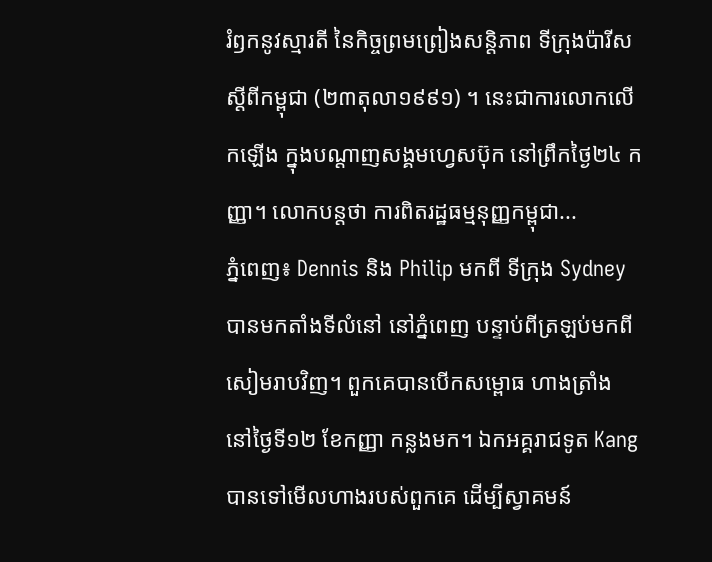រំឭកនូវស្មារតី នៃកិច្ចព្រមព្រៀងសន្តិភាព ទីក្រុងប៉ារីស ស្ដីពីកម្ពុជា (២៣តុលា១៩៩១) ។ នេះជាការលោកលើកឡើង ក្នុងបណ្តាញសង្គមហ្វេសប៊ុក នៅព្រឹកថ្ងៃ២៤ កញ្ញា។ លោកបន្តថា ការពិតរដ្ឋធម្មនុញ្ញកម្ពុជា...
ភ្នំពេញ៖ Dennis និង Philip មកពី ទីក្រុង Sydney បានមកតាំងទីលំនៅ នៅភ្នំពេញ បន្ទាប់ពីត្រឡប់មកពីសៀមរាបវិញ។ ពួកគេបានបើកសម្ពោធ ហាងត្រាំង នៅថ្ងៃទី១២ ខែកញ្ញា កន្លងមក។ ឯកអគ្គរាជទូត Kang បានទៅមើលហាងរបស់ពួកគេ ដើម្បីស្វាគមន៍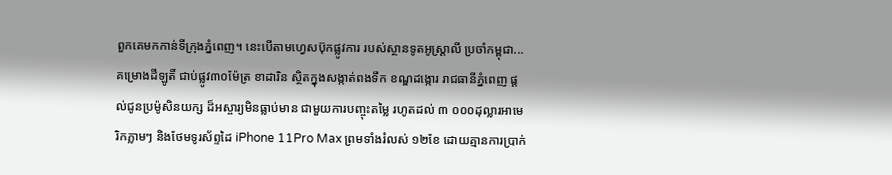ពួកគេមកកាន់ទីក្រុងភ្នំពេញ។ នេះបើតាមហ្វេសប៊ុកផ្លូវការ របស់ស្ថានទូតអូស្រ្តាលី ប្រចាំកម្ពុជា...
គម្រោងដីឡូតិ៍ ជាប់ផ្លូវ៣០ម៉ែត្រ ខាដារិន ស្ថិតក្នុងសង្កាត់ពងទឹក ខណ្ឌដង្កោរ រាជធានីភ្នំពេញ ផ្តល់ជូនប្រម៉ូសិនយក្ស ដ៏អស្ចារ្យមិនធ្លាប់មាន ជាមួយការបញ្ចុះតម្លៃ រហូតដល់ ៣ ០០០ដុល្លារអាមេរិកភ្លាមៗ និងថែមទូរស័ព្ទដៃ iPhone 11Pro Max ព្រមទាំងរំលស់ ១២ខែ ដោយគ្មានការប្រាក់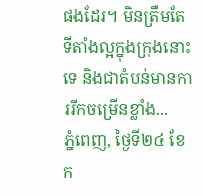ផងដែរ។ មិនត្រឹមតែ ទីតាំងល្អក្នុងក្រុងនោះទេ និងជាតំបន់មានការរីកចម្រើនខ្លាំង...
ភ្នំពេញ, ថ្ងៃទី២៤ ខែក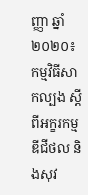ញ្ញា ឆ្នាំ២០២០៖ កម្មវិធីសាកល្បង ស្ដីពីអក្ខរកម្មឌីជីថល និងសុវ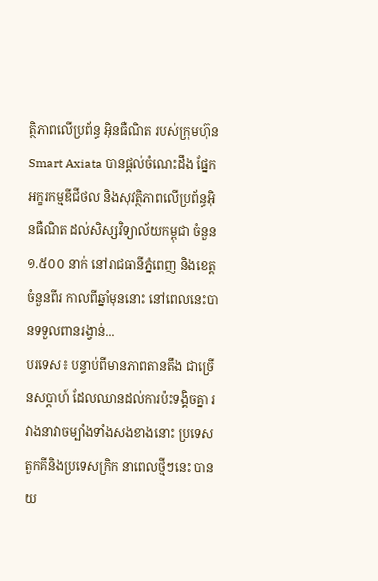ត្ថិភាពលើប្រព័ន្ធ អ៊ិនធឺណិត របស់ក្រុមហ៊ុន Smart Axiata បានផ្ដល់ចំណេះដឹង ផ្នែកអក្ខរកម្មឌីជីថល និងសុវត្ថិភាពលើប្រព័ន្ធអ៊ិនធឺណិត ដល់សិស្សវិទ្យាល័យកម្ពុជា ចំនួន ១.៥០០ នាក់ នៅរាជធានីភ្នំពេញ និងខេត្តចំនួនពីរ កាលពីឆ្នាំមុននោះ នៅពេលនេះបានទទួលពានរង្វាន់...
បរទេស៖ បន្ទាប់ពីមានភាពតានតឹង ជាច្រើនសប្ដាហ៍ ដែលឈានដល់ការប៉ះទង្គិចគ្នា រវាងនាវាចម្បាំងទាំងសងខាងនោះ ប្រទេសតួកគីនិងប្រទេសក្រិក នាពេលថ្មីៗនេះ បានយ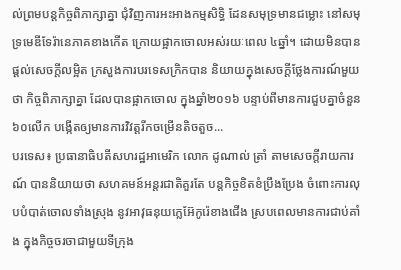ល់ព្រមបន្តកិច្ចពិភាក្សាគ្នា ជុំវិញការអះអាងកម្មសិទ្ធិ ដែនសមុទ្រមានជម្លោះ នៅសមុទ្រមេឌីទែរ៉ានេភាគខាងកើត ក្រោយផ្អាកចោលអស់រយៈពេល ៤ឆ្នាំ។ ដោយមិនបានផ្តល់សេចក្តីលម្អិត ក្រសួងការបរទេសក្រិកបាន និយាយក្នុងសេចក្តីថ្លែងការណ៍មួយថា កិច្ចពិភាក្សាគ្នា ដែលបានផ្អាកចោល ក្នុងឆ្នាំ២០១៦ បន្ទាប់ពីមានការជួបគ្នាចំនួន ៦០លើក បង្កើតឲ្យមានការវិវត្តរីកចម្រើនតិចតួច...
បរទេស៖ ប្រធានាធិបតីសហរដ្ឋអាមេរិក លោក ដូណាល់ ត្រាំ តាមសេចក្តីរាយការណ៍ បាននិយាយថា សហគមន៍អន្តរជាតិគួរតែ បន្តកិច្ចខិតខំប្រឹងប្រែង ចំពោះការលុបបំបាត់ចោលទាំងស្រុង នូវអាវុធនុយក្លេអ៊ែកូរ៉េខាងជើង ស្របពេលមានការជាប់គាំង ក្នុងកិច្ចចរចាជាមួយទីក្រុង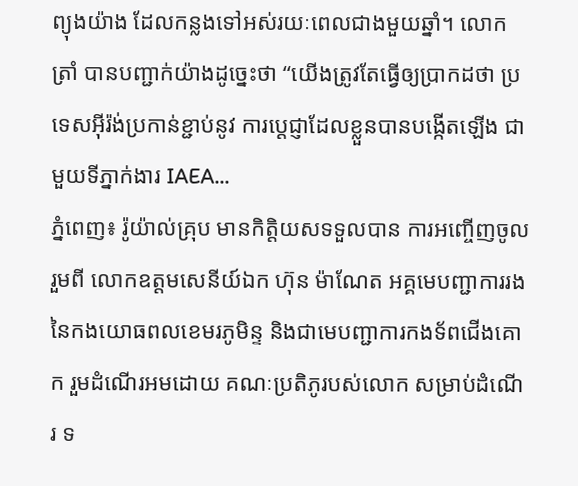ព្យុងយ៉ាង ដែលកន្លងទៅអស់រយៈពេលជាងមួយឆ្នាំ។ លោក ត្រាំ បានបញ្ជាក់យ៉ាងដូច្នេះថា “យើងត្រូវតែធ្វើឲ្យប្រាកដថា ប្រទេសអ៊ីរ៉ង់ប្រកាន់ខ្ជាប់នូវ ការប្តេជ្ញាដែលខ្លួនបានបង្កើតឡើង ជាមួយទីភ្នាក់ងារ IAEA...
ភ្នំពេញ៖ រ៉ូយ៉ាល់គ្រុប មានកិត្តិយសទទួលបាន ការអញ្ចើញចូលរួមពី លោកឧត្តមសេនីយ៍ឯក ហ៊ុន ម៉ាណែត អគ្គមេបញ្ជាការរង នៃកងយោធពលខេមរភូមិន្ទ និងជាមេបញ្ជាការកងទ័ពជើងគោក រួមដំណើរអមដោយ គណៈប្រតិភូរបស់លោក សម្រាប់ដំណើរ ទ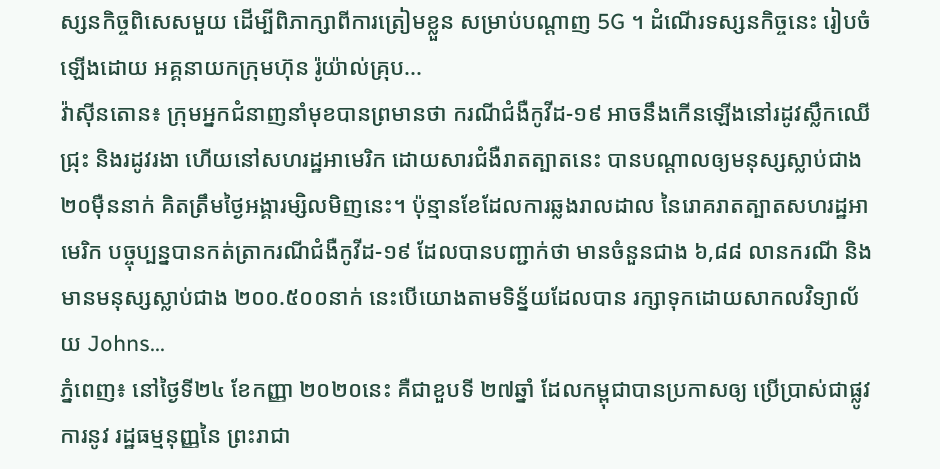ស្សនកិច្ចពិសេសមួយ ដើម្បីពិភាក្សាពីការត្រៀមខ្លួន សម្រាប់បណ្តាញ 5G ។ ដំណើរទស្សនកិច្ចនេះ រៀបចំឡើងដោយ អគ្គនាយកក្រុមហ៊ុន រ៉ូយ៉ាល់គ្រុប...
វ៉ាស៊ីនតោន៖ ក្រុមអ្នកជំនាញនាំមុខបានព្រមានថា ករណីជំងឺកូវីដ-១៩ អាចនឹងកើនឡើងនៅរដូវស្លឹកឈើជ្រុះ និងរដូវរងា ហើយនៅសហរដ្ឋអាមេរិក ដោយសារជំងឺរាតត្បាតនេះ បានបណ្តាលឲ្យមនុស្សស្លាប់ជាង ២០ម៉ឺននាក់ គិតត្រឹមថ្ងៃអង្គារម្សិលមិញនេះ។ ប៉ុន្មានខែដែលការឆ្លងរាលដាល នៃរោគរាតត្បាតសហរដ្ឋអាមេរិក បច្ចុប្បន្នបានកត់ត្រាករណីជំងឺកូវីដ-១៩ ដែលបានបញ្ជាក់ថា មានចំនួនជាង ៦,៨៨ លានករណី និងមានមនុស្សស្លាប់ជាង ២០០.៥០០នាក់ នេះបើយោងតាមទិន្ន័យដែលបាន រក្សាទុកដោយសាកលវិទ្យាល័យ Johns...
ភ្នំពេញ៖ នៅថ្ងៃទី២៤ ខែកញ្ញា ២០២០នេះ គឺជាខួបទី ២៧ឆ្នាំ ដែលកម្ពុជាបានប្រកាសឲ្យ ប្រើប្រាស់ជាផ្លូវការនូវ រដ្ឋធម្មនុញ្ញនៃ ព្រះរាជា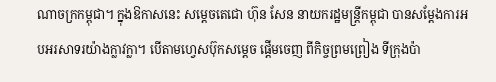ណាចក្រកម្ពុជា។ ក្នុងឱកាសនេះ សម្តេចតេជោ ហ៊ុន សែន នាយករដ្ឋមន្រ្តីកម្ពុជា បានសម្តែងការអបអរសាទរយ៉ាងក្លាវក្លា។ បើតាមហ្វេសប៊ុកសម្តេច ផ្តើមចេញ ពីកិច្ចព្រមព្រៀង ទីក្រុងប៉ា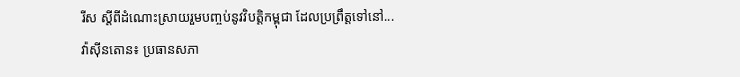រីស ស្តីពីដំណោះស្រាយរួមបញ្ចប់នូវវិបត្តិកម្ពុជា ដែលប្រព្រឹត្តទៅនៅ...
វ៉ាស៊ីនតោន៖ ប្រធានសភា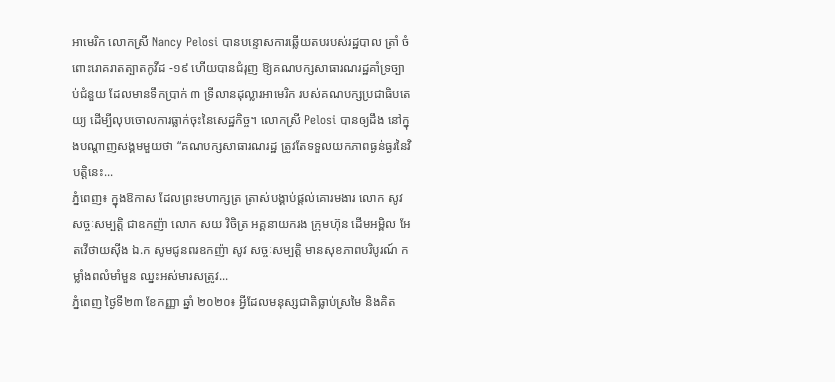អាមេរិក លោកស្រី Nancy Pelosi បានបន្ទោសការឆ្លើយតបរបស់រដ្ឋបាល ត្រាំ ចំពោះរោគរាតត្បាតកូវីដ -១៩ ហើយបានជំរុញ ឱ្យគណបក្សសាធារណរដ្ឋគាំទ្រច្បាប់ជំនួយ ដែលមានទឹកប្រាក់ ៣ ទ្រីលានដុល្លារអាមេរិក របស់គណបក្សប្រជាធិបតេយ្យ ដើម្បីលុបចោលការធ្លាក់ចុះនៃសេដ្ឋកិច្ច។ លោកស្រី Pelosi បានឲ្យដឹង នៅក្នុងបណ្ដាញសង្គមមួយថា “គណបក្សសាធារណរដ្ឋ ត្រូវតែទទួលយកភាពធ្ងន់ធ្ងរនៃវិបត្តិនេះ...
ភ្នំពេញ៖ ក្នុងឱកាស ដែលព្រះមហាក្សត្រ ត្រាស់បង្គាប់ផ្តល់គោរមងារ លោក សូវ សច្ចៈសម្បត្តិ ជាឧកញ៉ា លោក សយ វិចិត្រ អគ្គនាយករង ក្រុមហ៊ុន ដើមអម្ពិល អែតវើថាយស៊ីង ឯ.ក សូមជូនពរឧកញ៉ា សូវ សច្ចៈសម្បត្តិ មានសុខភាពបរិបូរណ៍ កម្លាំងពលំមាំមួន ឈ្នះអស់មារសត្រូវ...
ភ្នំពេញ ថ្ងៃទី២៣ ខែកញ្ញា ឆ្នាំ ២០២០៖ អ្វីដែលមនុស្សជាតិធ្លាប់ស្រមៃ និងគិត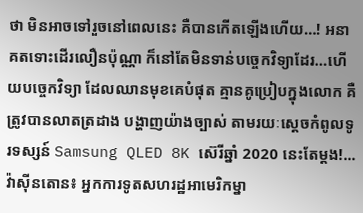ថា មិនអាចទៅរួចនៅពេលនេះ គឺបានកើតឡើងហើយ…! អនាគតទោះដើរលឿនប៉ុណ្ណា ក៏នៅតែមិនទាន់បច្ចេកវិទ្យាដែរ…ហើយបច្ចេកវិទ្យា ដែលឈានមុខគេបំផុត គ្មានគូប្រៀបក្នុងលោក គឺត្រូវបានលាតត្រដាង បង្ហាញយ៉ាងច្បាស់ តាមរយៈស្តេចកំពូលទូរទស្សន៍ Samsung QLED 8K ស៊េរីឆ្នាំ 2020 នេះតែម្តង!...
វ៉ាស៊ីនតោន៖ អ្នកការទូតសហរដ្ឋអាមេរិកម្នា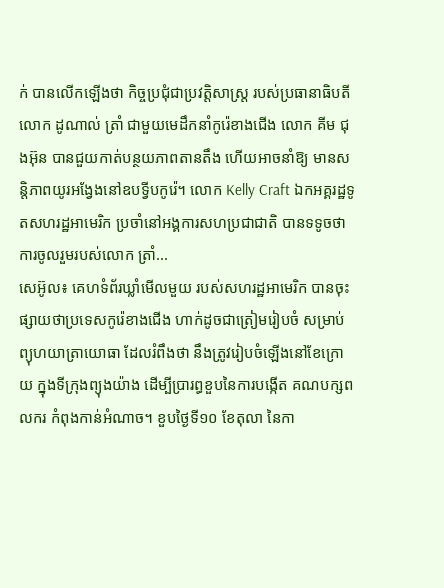ក់ បានលើកឡើងថា កិច្ចប្រជុំជាប្រវត្តិសាស្ត្រ របស់ប្រធានាធិបតីលោក ដូណាល់ ត្រាំ ជាមួយមេដឹកនាំកូរ៉េខាងជើង លោក គីម ជុងអ៊ុន បានជួយកាត់បន្ថយភាពតានតឹង ហើយអាចនាំឱ្យ មានសន្តិភាពយូរអង្វែងនៅឧបទ្វីបកូរ៉េ។ លោក Kelly Craft ឯកអគ្គរដ្ឋទូតសហរដ្ឋអាមេរិក ប្រចាំនៅអង្គការសហប្រជាជាតិ បានទទូចថា ការចូលរួមរបស់លោក ត្រាំ...
សេអ៊ូល៖ គេហទំព័រឃ្លាំមើលមួយ របស់សហរដ្ឋអាមេរិក បានចុះផ្សាយថាប្រទេសកូរ៉េខាងជើង ហាក់ដូចជាត្រៀមរៀបចំ សម្រាប់ព្យុហយាត្រាយោធា ដែលរំពឹងថា នឹងត្រូវរៀបចំឡើងនៅខែក្រោយ ក្នុងទីក្រុងព្យុងយ៉ាង ដើម្បីប្រារព្ធខួបនៃការបង្កើត គណបក្សពលករ កំពុងកាន់អំណាច។ ខួបថ្ងៃទី១០ ខែតុលា នៃកា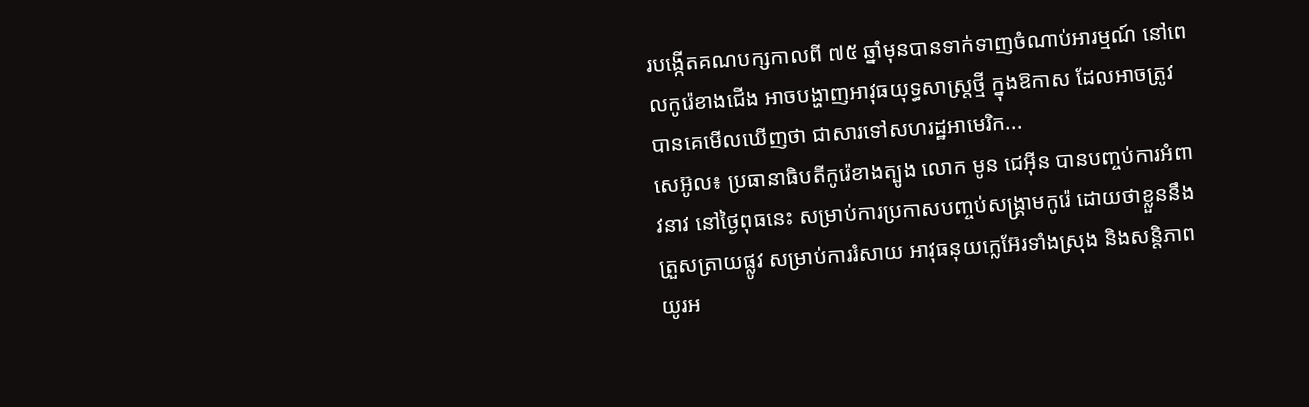របង្កើតគណបក្សកាលពី ៧៥ ឆ្នាំមុនបានទាក់ទាញចំណាប់អារម្មណ៍ នៅពេលកូរ៉េខាងជើង អាចបង្ហាញអាវុធយុទ្ធសាស្ត្រថ្មី ក្នុងឱកាស ដែលអាចត្រូវបានគេមើលឃើញថា ជាសារទៅសហរដ្ឋអាមេរិក...
សេអ៊ូល៖ ប្រធានាធិបតីកូរ៉េខាងត្បូង លោក មូន ជេអ៊ីន បានបញ្ចប់ការអំពាវនាវ នៅថ្ងៃពុធនេះ សម្រាប់ការប្រកាសបញ្ចប់សង្គ្រាមកូរ៉េ ដោយថាខ្លួននឹងត្រួសត្រាយផ្លូវ សម្រាប់ការរំសាយ អាវុធនុយក្លេអ៊ែរទាំងស្រុង និងសន្តិភាពយូរអ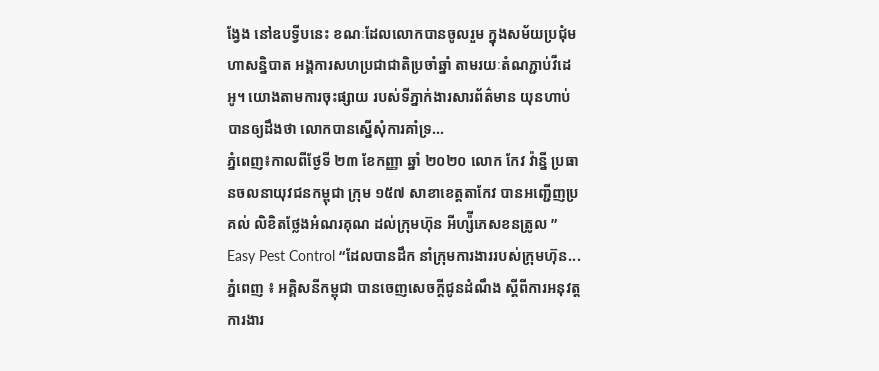ង្វែង នៅឧបទ្វីបនេះ ខណៈដែលលោកបានចូលរួម ក្នុងសម័យប្រជុំមហាសន្និបាត អង្គការសហប្រជាជាតិប្រចាំឆ្នាំ តាមរយៈតំណភ្ជាប់វីដេអូ។ យោងតាមការចុះផ្សាយ របស់ទីភ្នាក់ងារសារព័ត៌មាន យុនហាប់ បានឲ្យដឹងថា លោកបានស្នើសុំការគាំទ្រ...
ភ្នំពេញ៖កាលពីថ្ងែទី ២៣ ខែកញ្ញា ឆ្នាំ ២០២០ លោក កែវ វ៉ាន្នី ប្រធានចលនាយុវជនកម្ពុជា ក្រុម ១៥៧ សាខាខេត្តតាកែវ បានអញ្ជើញប្រគល់ លិខិតថ្លែងអំណរគុណ ដល់ក្រុមហ៊ុន អីហ្ស៉ីភេសខនត្រូល ” Easy Pest Control “ដែលបានដឹក នាំក្រុមការងាររបស់ក្រុមហ៊ុន...
ភ្នំពេញ ៖ អគ្គិសនីកម្ពុជា បានចេញសេចក្តីជូនដំណឹង ស្តីពីការអនុវត្តការងារ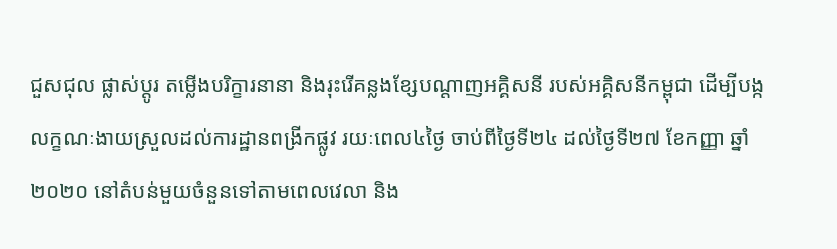ជួសជុល ផ្លាស់ប្តូរ តម្លើងបរិក្ខារនានា និងរុះរើគន្លងខ្សែបណ្តាញអគ្គិសនី របស់អគ្គិសនីកម្ពុជា ដើម្បីបង្កលក្ខណៈងាយស្រួលដល់ការដ្ឋានពង្រីកផ្លូវ រយៈពេល៤ថ្ងៃ ចាប់ពីថ្ងៃទី២៤ ដល់ថ្ងៃទី២៧ ខែកញ្ញា ឆ្នាំ២០២០ នៅតំបន់មួយចំនួនទៅតាមពេលវេលា និង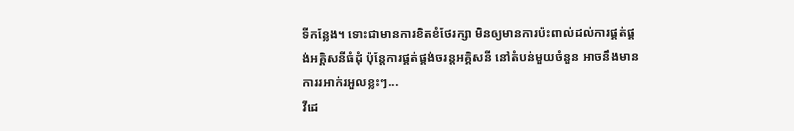ទីកន្លែង។ ទោះជាមានការខិតខំថែរក្សា មិនឲ្យមានការប៉ះពាល់ដល់ការផ្គត់ផ្គង់អគ្គិសនីធំដុំ ប៉ុន្តែការផ្គត់ផ្គង់ចរន្តអគ្គិសនី នៅតំបន់មួយចំនួន អាចនឹងមានការរអាក់រអួលខ្លះៗ...
វីដេ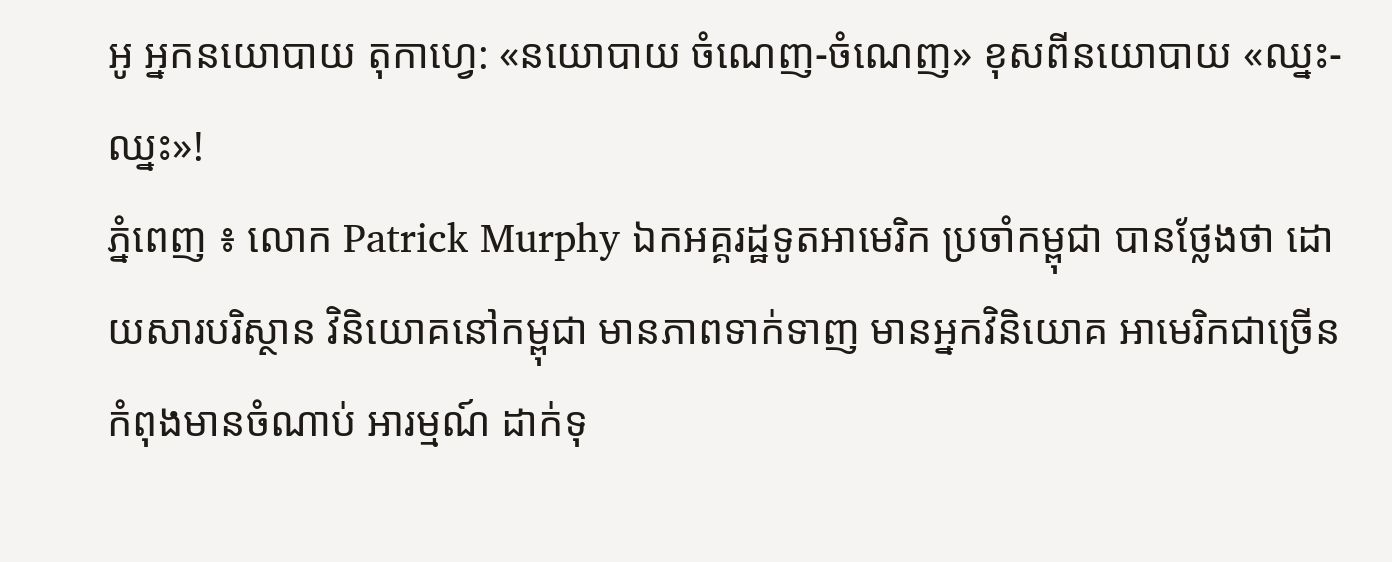អូ អ្នកនយោបាយ តុកាហ្វេ: «នយោបាយ ចំណេញ-ចំណេញ» ខុសពីនយោបាយ «ឈ្នះ-ឈ្នះ»!
ភ្នំពេញ ៖ លោក Patrick Murphy ឯកអគ្គរដ្ឋទូតអាមេរិក ប្រចាំកម្ពុជា បានថ្លែងថា ដោយសារបរិស្ថាន វិនិយោគនៅកម្ពុជា មានភាពទាក់ទាញ មានអ្នកវិនិយោគ អាមេរិកជាច្រើន កំពុងមានចំណាប់ អារម្មណ៍ ដាក់ទុ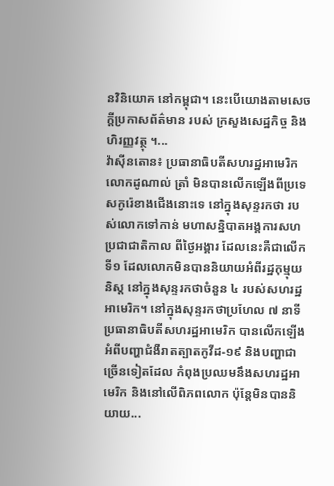នវិនិយោគ នៅកម្ពុជា។ នេះបើយោងតាមសេចក្ដីប្រកាសព័ត៌មាន របស់ ក្រសួងសេដ្ឋកិច្ច និងហិរញ្ញវត្ថុ ។...
វ៉ាស៊ីនតោន៖ ប្រធានាធិបតីសហរដ្ឋអាមេរិក លោកដូណាល់ ត្រាំ មិនបានលើកឡើងពីប្រទេសកូរ៉េខាងជើងនោះទេ នៅក្នុងសុន្ទរកថា របស់លោកទៅកាន់ មហាសន្និបាតអង្គការសហប្រជាជាតិកាល ពីថ្ងៃអង្គារ ដែលនេះគឺជាលើកទី១ ដែលលោកមិនបាននិយាយអំពីរដ្ឋកុម្មុយនិស្ត នៅក្នុងសុន្ទរកថាចំនួន ៤ របស់សហរដ្ឋអាមេរិក។ នៅក្នុងសុន្ទរកថាប្រហែល ៧ នាទីប្រធានាធិបតីសហរដ្ឋអាមេរិក បានលើកឡើងអំពីបញ្ហាជំងឺរាតត្បាតកូវីដ-១៩ និងបញ្ហាជាច្រើនទៀតដែល កំពុងប្រឈមនឹងសហរដ្ឋអាមេរិក និងនៅលើពិភពលោក ប៉ុន្តែមិនបាននិយាយ...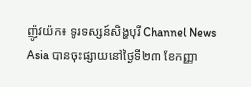ញ៉ូវយ៉ក៖ ទូរទស្សន៍សិង្ហបុរី Channel News Asia បានចុះផ្សាយនៅថ្ងៃទី២៣ ខែកញ្ញា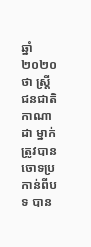ឆ្នាំ២០២០ថា ស្ត្រីជនជាតិកាណាដា ម្នាក់ ត្រូវបានចោទប្រកាន់ពីបទ បាន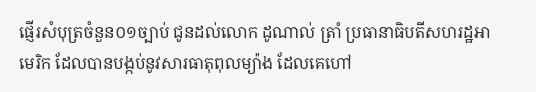ផ្ញើរសំបុត្រចំនួន០១ច្បាប់ ជូនដល់លោក ដូណាល់ ត្រាំ ប្រធានាធិបតីសហរដ្ឋអាមេរិក ដែលបានបង្កប់នូវសារធាតុពុលម្យ៉ាង ដែលគេហៅ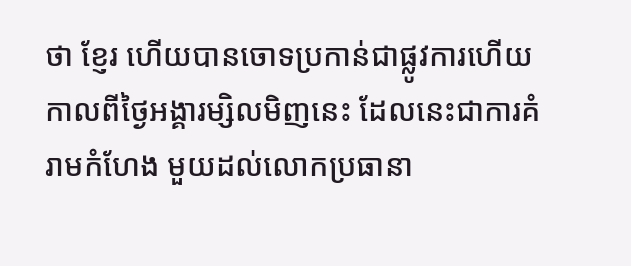ថា ខ្ញែរ ហើយបានចោទប្រកាន់ជាផ្លូវការហើយកាលពីថ្ងៃអង្គារម្សិលមិញនេះ ដែលនេះជាការគំរាមកំហែង មួយដល់លោកប្រធានា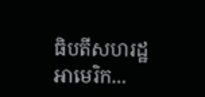ធិបតីសហរដ្ឋអាមេរិក...